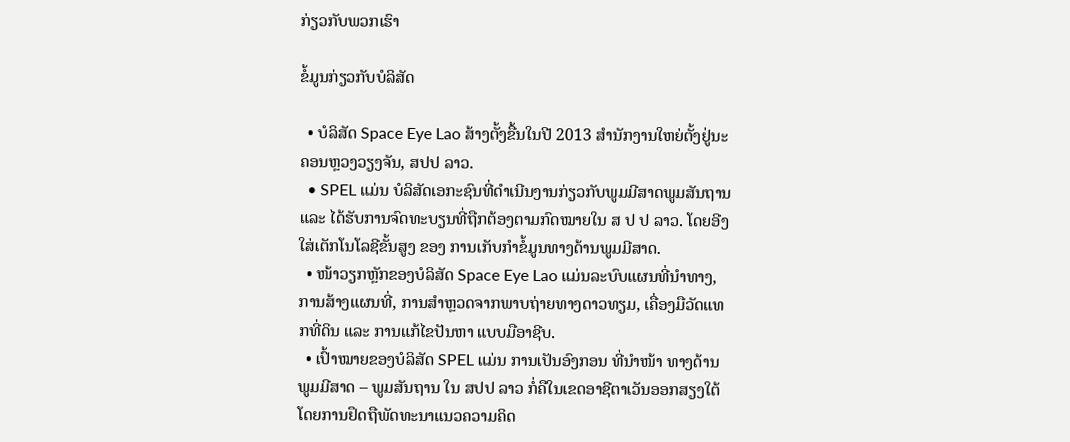ກ່ຽວກັບພວກເຮົາ

ຂໍ້ມູນກ່ຽວກັບບໍລິສັດ

  • ບໍລິສັດ Space Eye Lao ສ້າງຕັ້ງຂື້ນໃນປີ 2013 ສຳນັກງານໃຫຍ່ຕັ້ງຢູ່ນະຄອນຫຼວງວຽງຈັນ, ສປປ ລາວ.
  • SPEL ແມ່ນ ບໍລິສັດເອກະຊົນທີ່ດຳເນີນງານກ່ຽວກັບພູມມີສາດພູມສັນຖານ ແລະ ໄດ້ຮັບການຈົດທະບຽນທີ່ຖືກຕ້ອງຕາມກົດໝາຍໃນ ສ ປ ປ ລາວ. ໂດຍອີງໃສ່ເຕັກໂນໂລຊີຂັ້ນສູງ ຂອງ ການເກັບກຳຂໍ້ມູນທາງດ້ານພູມມີສາດ.
  • ໜ້າວຽກຫຼັກຂອງບໍລິສັດ Space Eye Lao ແມ່ນລະບົບແຜນທີ່ນໍາທາງ, ການສ້າງແຜນທີ່, ການສໍາຫຼວດຈາກພາບຖ່າຍທາງດາວທຽມ, ເຄື່ອງມືວັດແທກທີ່ດິນ ແລະ ການແກ້ໄຂປັນຫາ ແບບມືອາຊີບ.
  • ເປົ້າໝາຍຂອງບໍລິສັດ SPEL ແມ່ນ ການເປັນອົງກອນ ທີ່ນໍາໜ້າ ທາງດ້ານ ພູມມີສາດ – ພູມສັນຖານ ໃນ ສປປ ລາວ ກໍ່ຄືໃນເຂດອາຊີຕາເວັນອອກສຽງໃຕ້ໂດຍການຢຶດຖືພັດທະນາແນວຄວາມຄິດ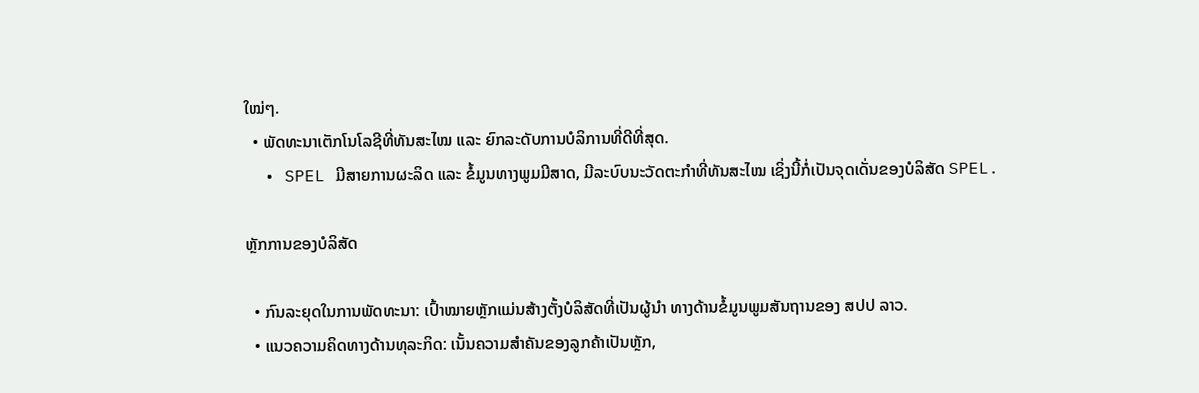ໃໝ່ໆ.
  • ພັດທະນາເຕັກໂນໂລຊີທີ່ທັນສະໄໝ ແລະ ຍົກລະດັບການບໍລິການທີ່ດີທີ່ສຸດ.
  • SPEL ມີສາຍການຜະລິດ ແລະ ຂໍ້ມູນທາງພູມມີສາດ, ມີລະບົບນະວັດຕະກໍາທີ່ທັນສະໄໝ ເຊິ່ງນີ້ກໍ່ເປັນຈຸດເດັ່ນຂອງບໍລິສັດ SPEL.

ຫຼັກການຂອງບໍລິສັດ

  • ກົນລະຍຸດໃນການພັດທະນາ: ເປົ້າໝາຍຫຼັກແມ່ນສ້າງຕັ້ງບໍລິສັດທີ່ເປັນຜູ້ນໍາ ທາງດ້ານຂໍ້ມູນພູມສັນຖານຂອງ ສປປ ລາວ.
  • ແນວຄວາມຄິດທາງດ້ານທຸລະກິດ: ເນັ້ນຄວາມສໍາຄັນຂອງລູກຄ້າເປັນຫຼັກ,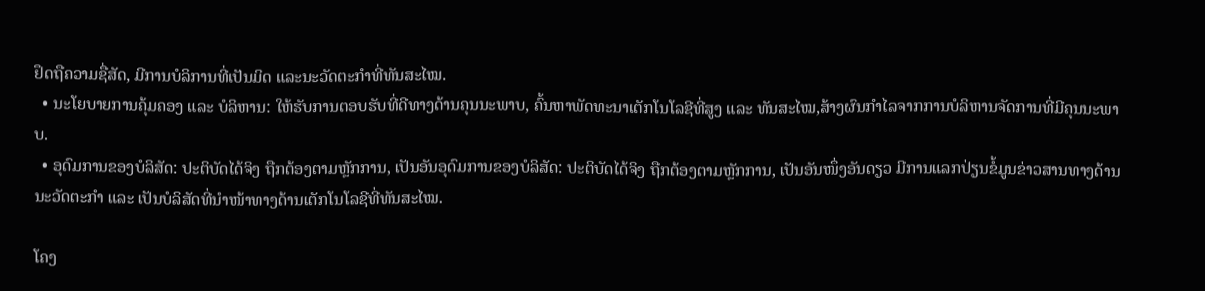ຢຶດຖືຄວາມຊື່ສັດ, ມີການບໍລິການທີ່ເປັນມິດ ແລະນະວັດຕະກໍາທີ່ທັນສະໄໝ.
  • ນະໂຍບາຍການຄຸ້ມຄອງ ແລະ ບໍລິຫານ: ໃຫ້ຮັບການຕອບຮັບທີ່ດີທາງດ້ານຄຸນນະພາບ, ຄົ້ນຫາພັດທະນາເຕັກໂນໂລຊີທີ່ສູງ ແລະ ທັນສະໄໝ,ສ້າງຜົນກໍາໄລຈາກການບໍລິຫານຈັດການທີ່ມີຄຸນນະພາບ.
  • ອຸດົມການຂອງບໍລິສັດ: ປະຕິບັດໄດ້ຈິງ ຖືກຕ້ອງຕາມຫຼັກການ, ເປັນອັນອຸດົມການຂອງບໍລິສັດ: ປະຕິບັດໄດ້ຈິງ ຖືກຕ້ອງຕາມຫຼັກການ, ເປັນອັນໜຶ່ງອັນດຽວ ມີການແລກປ່ຽນຂໍ້ມູນຂ່າວສານທາງດ້ານນະວັດຕະກຳ ແລະ ເປັນບໍລິສັດທີ່ນໍາໜ້າທາງດ້ານເຕັກໂນໂລຊີທີ່ທັນສະໄໝ.

ໂຄງ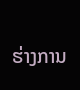ຮ່າງການ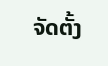ຈັດຕັ້ງ